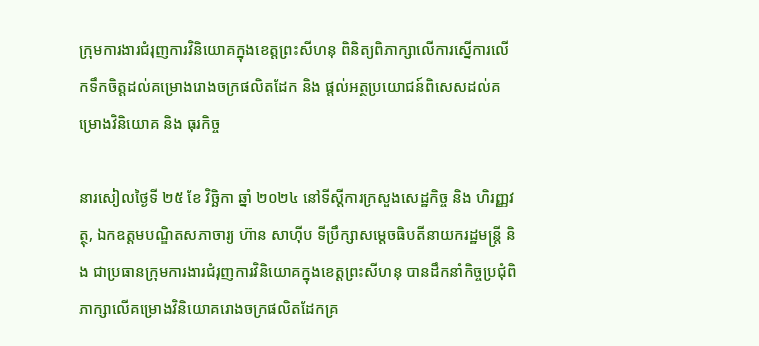ក្រុមការងារជំរុញការវិនិយោគក្នុងខេត្តព្រះសីហនុ ពិនិត្យពិភាក្សាលើការស្នើការលើកទឹកចិត្តដល់គម្រោងរោងចក្រផលិតដែក និង ផ្តល់អត្ថប្រយោជន៍ពិសេសដល់គម្រោងវិនិយោគ និង ធុរកិច្ច

នារសៀលថ្ងៃទី ២៥ ខែ វិច្ឆិកា ឆ្នាំ ២០២៤ នៅទីស្តីការក្រសួងសេដ្ឋកិច្ច និង ហិរញ្ញវត្ថុ, ឯកឧត្តមបណ្ឌិតសភាចារ្យ ហ៊ាន សាហ៊ីប ទីប្រឹក្សាសម្តេចធិបតីនាយករដ្ឋមន្រ្តី និង ជាប្រធានក្រុមការងារជំរុញការវិនិយោគក្នុងខេត្តព្រះសីហនុ បានដឹកនាំកិច្ចប្រជុំពិភាក្សាលើគម្រោងវិនិយោគរោងចក្រផលិតដែកគ្រ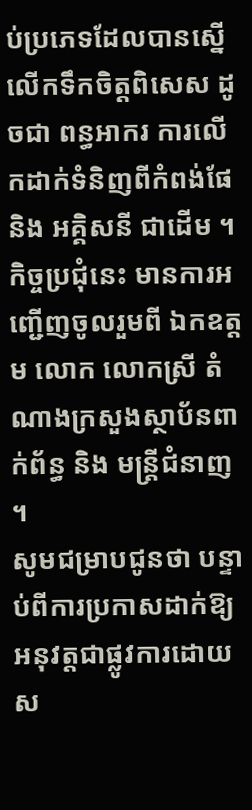ប់ប្រភេទដែលបានស្នើលើកទឹកចិត្តពិសេស ដូចជា ពន្ធអាករ ការលើកដាក់ទំនិញពីកំពង់ផែ និង អគ្គិសនី ជាដើម ។ កិច្ចប្រជុំនេះ មានការអញ្ជើញចូលរួមពី ឯកឧត្តម លោក លោកស្រី តំណាងក្រសួងស្ថាប័នពាក់ព័ន្ធ និង មន្រ្តីជំនាញ ។
សូមជម្រាបជូនថា បន្ទាប់ពីការប្រកាសដាក់ឱ្យអនុវត្តជាផ្លូវការដោយ ស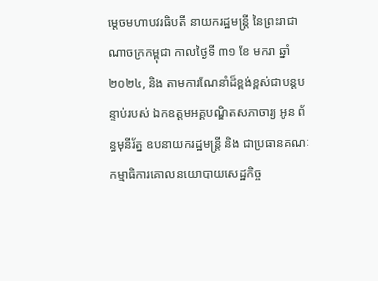ម្តេចមហាបវរធិបតី នាយករដ្ឋមន្ត្រី នៃព្រះរាជាណាចក្រកម្ពុជា កាលថ្ងៃទី ៣១ ខែ មករា ឆ្នាំ ២០២៤, និង តាមការណែនាំដ៏ខ្ពង់ខ្ពស់ជាបន្តបន្ទាប់របស់ ឯកឧត្តមអគ្គបណ្ឌិតសភាចារ្យ អូន ព័ន្ធមុនីរ័ត្ន ឧបនាយករដ្ឋមន្ត្រី និង ជាប្រធានគណៈកម្មាធិការគោលនយោបាយសេដ្ឋកិច្ច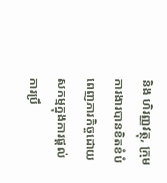និង ហិរញ្ញវត្ថុ, ក្រុមការងារបានខិតខំបំពេញភារកិច្ចដោយសកម្មក្នុងការផ្តល់ការប្រឹ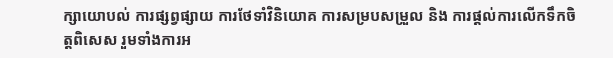ក្សាយោបល់ ការផ្សព្វផ្សាយ ការថែទាំវិនិយោគ ការសម្របសម្រួល និង ការផ្តល់ការលើកទឹកចិត្តពិសេស រួមទាំងការអ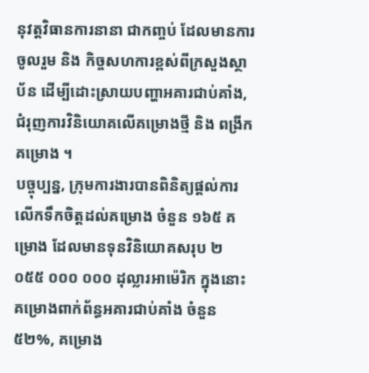នុវត្តវិធានការនានា ជាកញ្ចប់ ដែលមានការចូលរួម និង កិច្ចសហការខ្ពស់ពីក្រសួងស្ថាប័ន ដើម្បីដោះស្រាយបញ្ហាអគារជាប់គាំង, ជំរុញការវិនិយោគលើគម្រោងថ្មី និង ពង្រីកគម្រោង ។
បច្ចុប្បន្ន, ក្រុមការងារបានពិនិត្យផ្តល់ការលើកទឹកចិត្តដល់គម្រោង ចំនួន ១៦៥ គម្រោង ដែលមានទុនវិនិយោគសរុប ២ ០៥៥ ០០០ ០០០ ដុល្លារអាម៉េរិក ក្នុងនោះ គម្រោងពាក់ព័ន្ធអគារជាប់គាំង ចំនួន ៥២%, គម្រោង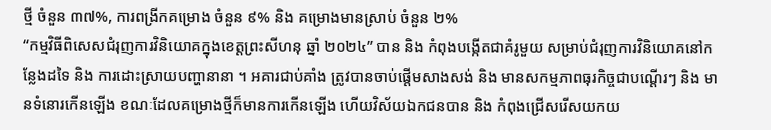ថ្មី ចំនួន ៣៧%, ការពង្រីកគម្រោង ចំនួន ៩% និង គម្រោងមានស្រាប់ ចំនួន ២%
“កម្មវិធីពិសេសជំរុញការវិនិយោគក្នុងខេត្តព្រះសីហនុ ឆ្នាំ ២០២៤” បាន និង កំពុងបង្កើតជាគំរូមួយ សម្រាប់ជំរុញការវិនិយោគនៅកន្លែងដទៃ និង ការដោះស្រាយបញ្ហានានា ។ អគារជាប់គាំង ត្រូវបានចាប់ផ្តើមសាងសង់ និង មានសកម្មភាពធុរកិច្ចជាបណ្តើរៗ និង មានទំនោរកើនឡើង ខណៈដែលគម្រោងថ្មីក៏មានការកើនឡើង ហើយវិស័យឯកជនបាន និង កំពុងជ្រើសរើសយកយ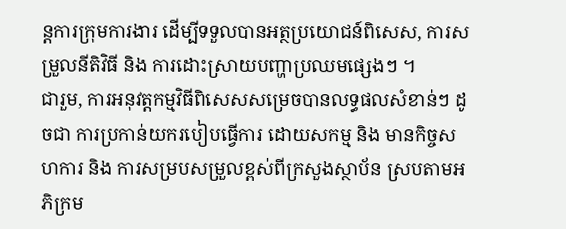ន្តការក្រុមការងារ ដើម្បីទទួលបានអត្ថប្រយោជន៍ពិសេស, ការសម្រួលនីតិវិធី និង ការដោះស្រាយបញ្ហាប្រឈមផ្សេងៗ ។
ជារួម, ការអនុវត្តកម្មវិធីពិសេសសម្រេចបានលទ្ធផលសំខាន់ៗ ដូចជា ការប្រកាន់យករបៀបធ្វើការ ដោយសកម្ម និង មានកិច្ចសហការ និង ការសម្របសម្រួលខ្ពស់ពីក្រសួងស្ថាប័ន ស្របតាមអភិក្រម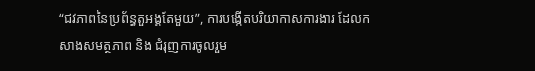“ជវភាពនៃប្រព័ន្ធតួអង្គតែមួយ”, ការបង្កើតបរិយាកាសការងារ ដែលកសាងសមត្ថភាព និង ជំរុញការចូលរួម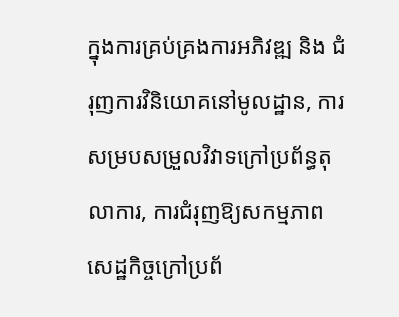ក្នុងការគ្រប់គ្រងការអភិវឌ្ឍ និង ជំរុញការវិនិយោគនៅមូលដ្ឋាន, ការសម្របសម្រួលវិវាទក្រៅប្រព័ន្ធតុលាការ, ការជំរុញឱ្យសកម្មភាពសេដ្ឋកិច្ចក្រៅប្រព័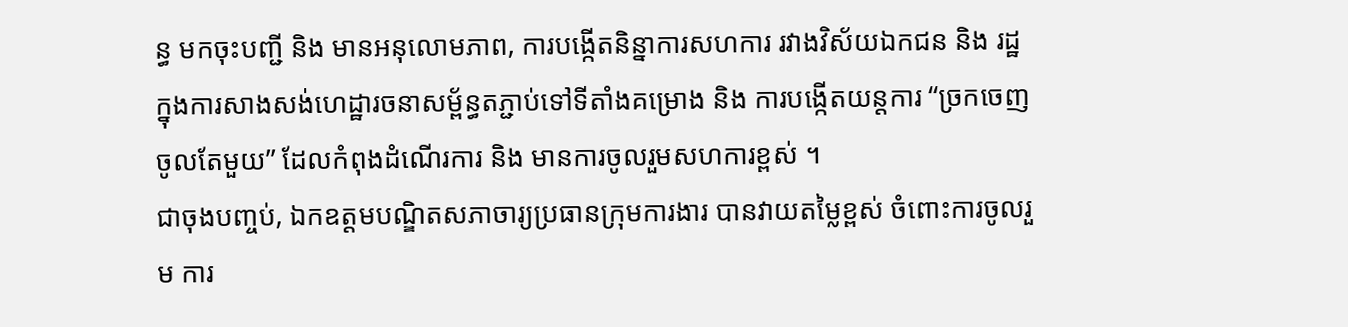ន្ធ មកចុះបញ្ជី និង មានអនុលោមភាព, ការបង្កើតនិន្នាការសហការ រវាងវិស័យឯកជន និង រដ្ឋ ក្នុងការសាងសង់ហេដ្ឋារចនាសម្ព័ន្ធតភ្ជាប់ទៅទីតាំងគម្រោង និង ការបង្កើតយន្តការ “ច្រកចេញចូលតែមួយ” ដែលកំពុងដំណើរការ និង មានការចូលរួមសហការខ្ពស់ ។
ជាចុងបញ្ចប់, ឯកឧត្តមបណ្ឌិតសភាចារ្យប្រធានក្រុមការងារ បានវាយតម្លៃខ្ពស់ ចំពោះការចូលរួម ការ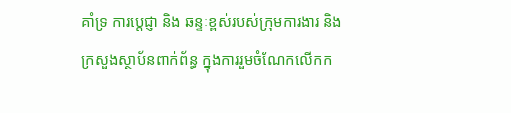គាំទ្រ ការប្តេជ្ញា និង ឆន្ទៈខ្ពស់របស់ក្រុមការងារ និង ក្រសួងស្ថាប័នពាក់ព័ន្ធ ក្នុងការរួមចំណែកលើកក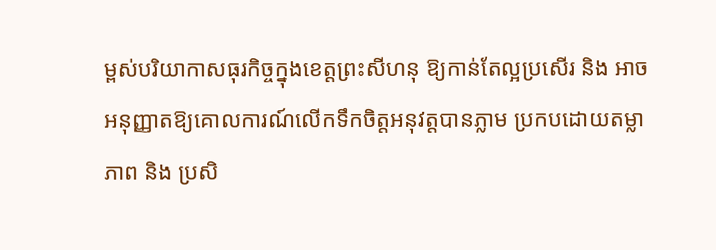ម្ពស់បរិយាកាសធុរកិច្ចក្នុងខេត្តព្រះសីហនុ ឱ្យកាន់តែល្អប្រសើរ និង អាចអនុញ្ញាតឱ្យគោលការណ៍លើកទឹកចិត្តអនុវត្តបានភ្លាម ប្រកបដោយតម្លាភាព និង ប្រសិ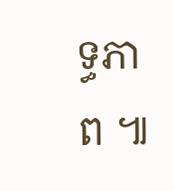ទ្ធភាព ៕